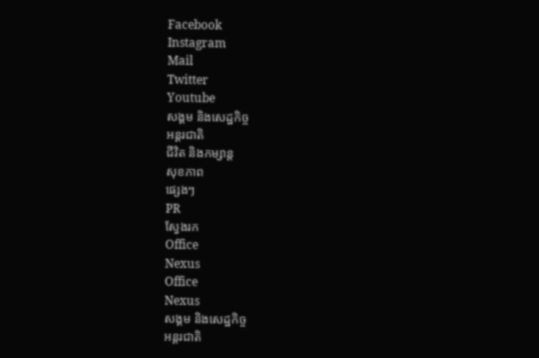Facebook
Instagram
Mail
Twitter
Youtube
សង្គម និងសេដ្ឋកិច្ច
អន្តរជាតិ
ជីវិត និងកម្សាន្ត
សុខភាព
ផ្សេងៗ
PR
ស្វែងរក
Office
Nexus
Office
Nexus
សង្គម និងសេដ្ឋកិច្ច
អន្តរជាតិ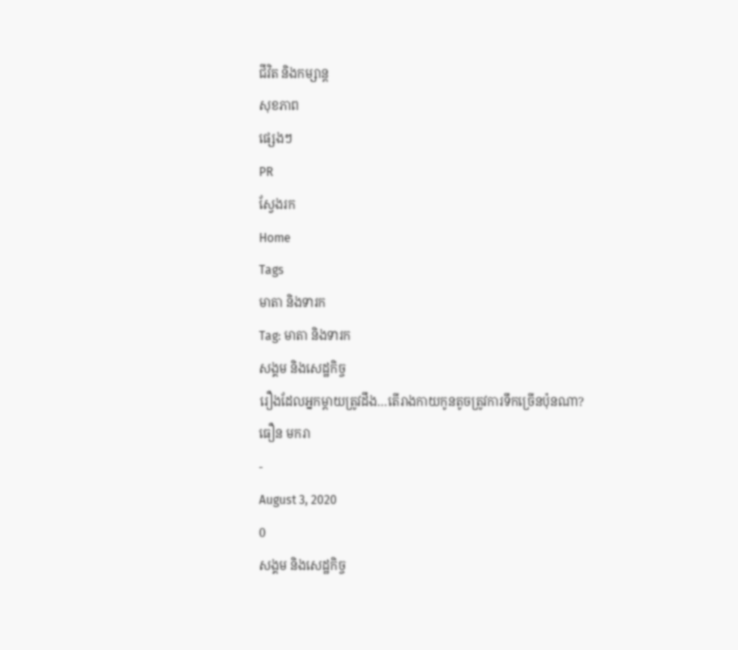ជីវិត និងកម្សាន្ត
សុខភាព
ផ្សេងៗ
PR
ស្វែងរក
Home
Tags
មាតា និងទារក
Tag: មាតា និងទារក
សង្គម និងសេដ្ឋកិច្ច
រឿងដែលអ្នកម្តាយត្រូវដឹង…តើរាងកាយកូនតូចត្រូវការទឹកច្រើនប៉ុនណា?
ធឿន មករា
-
August 3, 2020
0
សង្គម និងសេដ្ឋកិច្ច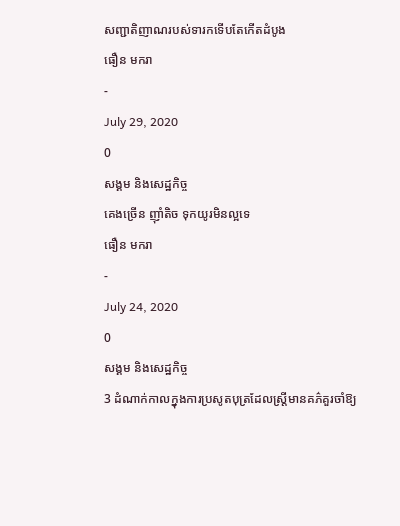សញ្ជាតិញាណរបស់ទារកទើបតែកើតដំបូង
ធឿន មករា
-
July 29, 2020
0
សង្គម និងសេដ្ឋកិច្ច
គេងច្រើន ញ៉ាំតិច ទុកយូរមិនល្អទេ
ធឿន មករា
-
July 24, 2020
0
សង្គម និងសេដ្ឋកិច្ច
3 ដំណាក់កាលក្នុងការប្រសូតបុត្រដែលស្រ្តីមានគភ៌គួរចាំឱ្យ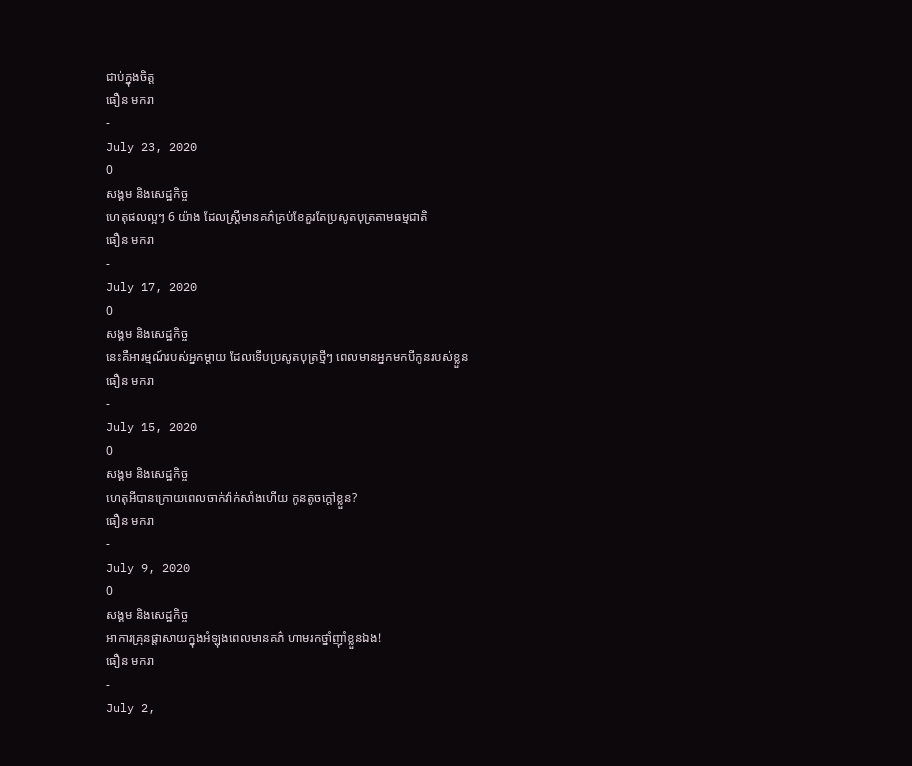ជាប់ក្នុងចិត្ត
ធឿន មករា
-
July 23, 2020
0
សង្គម និងសេដ្ឋកិច្ច
ហេតុផលល្អៗ 6 យ៉ាង ដែលស្រ្តីមានគភ៌គ្រប់ខែគួរតែប្រសូតបុត្រតាមធម្មជាតិ
ធឿន មករា
-
July 17, 2020
0
សង្គម និងសេដ្ឋកិច្ច
នេះគឺអារម្មណ៍របស់អ្នកម្តាយ ដែលទើបប្រសូតបុត្រថ្មីៗ ពេលមានអ្នកមកបីកូនរបស់ខ្លួន
ធឿន មករា
-
July 15, 2020
0
សង្គម និងសេដ្ឋកិច្ច
ហេតុអីបានក្រោយពេលចាក់វ៉ាក់សាំងហើយ កូនតូចក្តៅខ្លួន?
ធឿន មករា
-
July 9, 2020
0
សង្គម និងសេដ្ឋកិច្ច
អាការគ្រុនផ្តាសាយក្នុងអំឡុងពេលមានគភ៌ ហាមរកថ្នាំញ៉ាំខ្លួនឯង!
ធឿន មករា
-
July 2,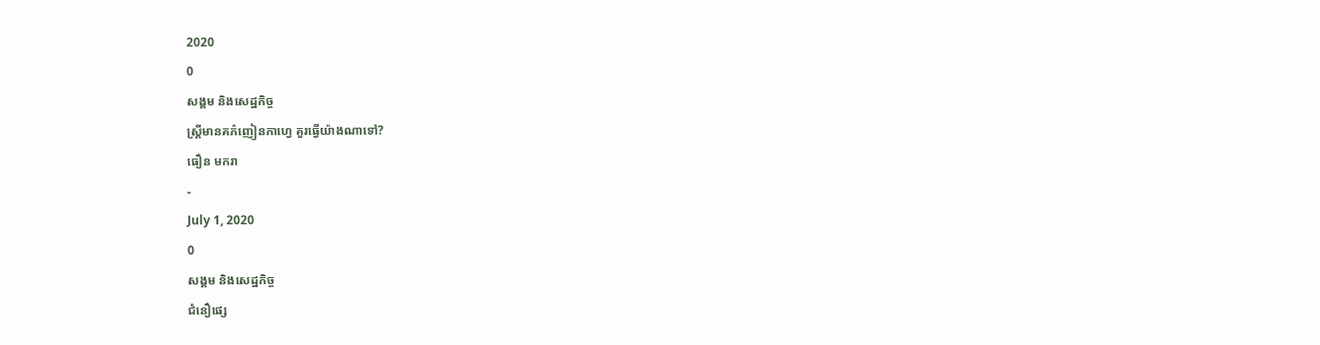2020
0
សង្គម និងសេដ្ឋកិច្ច
ស្ត្រីមានគភ៌ញៀនកាហ្វេ គួរធ្វើយ៉ាងណាទៅ?
ធឿន មករា
-
July 1, 2020
0
សង្គម និងសេដ្ឋកិច្ច
ជំនឿផ្សេ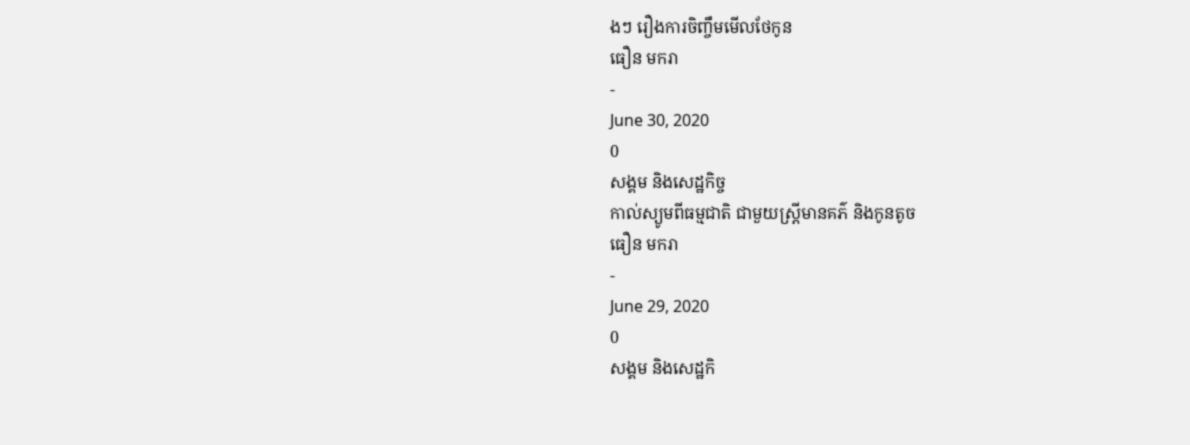ងៗ រឿងការចិញ្ចឹមមើលថែកូន
ធឿន មករា
-
June 30, 2020
0
សង្គម និងសេដ្ឋកិច្ច
កាល់ស្យូមពីធម្មជាតិ ជាមួយស្រ្តីមានគភ៌ និងកូនតូច
ធឿន មករា
-
June 29, 2020
0
សង្គម និងសេដ្ឋកិ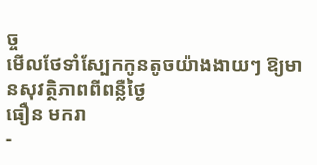ច្ច
មើលថែទាំស្បែកកូនតូចយ៉ាងងាយៗ ឱ្យមានសុវត្ថិភាពពីពន្លឺថ្ងៃ
ធឿន មករា
-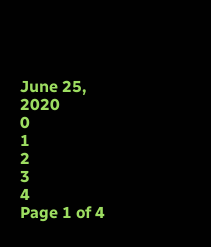June 25, 2020
0
1
2
3
4
Page 1 of 4